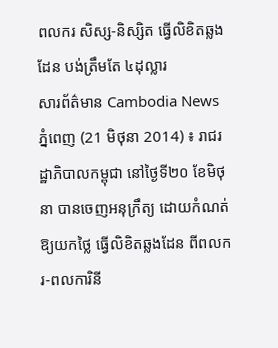ពលករ សិស្ស-និស្សិត ធ្វើលិខិតឆ្លងដែន បង់ត្រឹមតែ ៤ដុល្លារ
សារព័ត៌មាន Cambodia News
ភ្នំពេញ (21 មិថុនា 2014) ៖ រាជរដ្ឋាភិបាលកម្ពុជា នៅថ្ងៃទី២០ ខែមិថុនា បានចេញអនុក្រឹត្យ ដោយកំណត់ឱ្យយកថ្លៃ ធ្វើលិខិតឆ្លងដែន ពីពលករ-ពលការិនី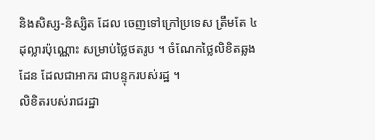និងសិស្ស-និស្សិត ដែល ចេញទៅក្រៅប្រទេស ត្រឹមតែ ៤ដុល្លារប៉ុណ្ណោះ សម្រាប់ថ្លៃថតរូប ។ ចំណែកថ្លៃលិខិតឆ្លងដែន ដែលជាអាករ ជាបន្ទុករបស់រដ្ឋ ។
លិខិតរបស់រាជរដ្ឋា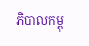ភិបាលកម្ពុ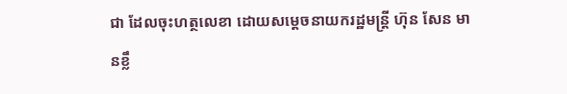ជា ដែលចុះហត្ថលេខា ដោយសម្តេចនាយករដ្ឋមន្រ្តី ហ៊ុន សែន មានខ្លឹ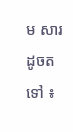ម សារដូចតទៅ ៖